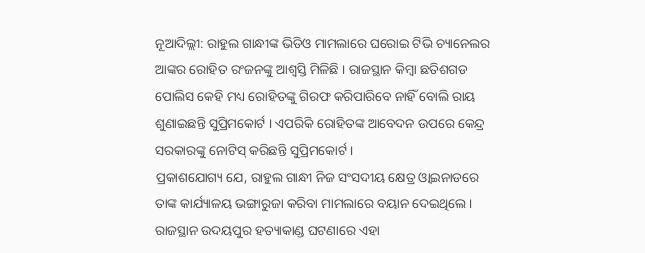ନୂଆଦିଲ୍ଲୀ: ରାହୁଲ ଗାନ୍ଧୀଙ୍କ ଭିଡିଓ ମାମଲାରେ ଘରୋଇ ଟିଭି ଚ୍ୟାନେଲର ଆଙ୍କର ରୋହିତ ରଂଜନଙ୍କୁ ଆଶ୍ବସ୍ତି ମିଳିଛି । ରାଜସ୍ଥାନ କିମ୍ବା ଛତିଶଗଡ ପୋଲିସ କେହି ମଧ୍ୟ ରୋହିତଙ୍କୁ ଗିରଫ କରିପାରିବେ ନାହିଁ ବୋଲି ରାୟ ଶୁଣାଇଛନ୍ତି ସୁପ୍ରିମକୋର୍ଟ । ଏପରିକି ରୋହିତଙ୍କ ଆବେଦନ ଉପରେ କେନ୍ଦ୍ର ସରକାରଙ୍କୁ ନୋଟିସ୍ କରିଛନ୍ତି ସୁପ୍ରିମକୋର୍ଟ ।
ପ୍ରକାଶଯୋଗ୍ୟ ଯେ, ରାହୁଲ ଗାନ୍ଧୀ ନିଜ ସଂସଦୀୟ କ୍ଷେତ୍ର ଓ୍ବାଇନାଡରେ ତାଙ୍କ କାର୍ଯ୍ୟାଳୟ ଭଙ୍ଗାରୁଜା କରିବା ମାମଲାରେ ବୟାନ ଦେଇଥିଲେ । ରାଜସ୍ଥାନ ଉଦୟପୁର ହତ୍ୟାକାଣ୍ଡ ଘଟଣାରେ ଏହା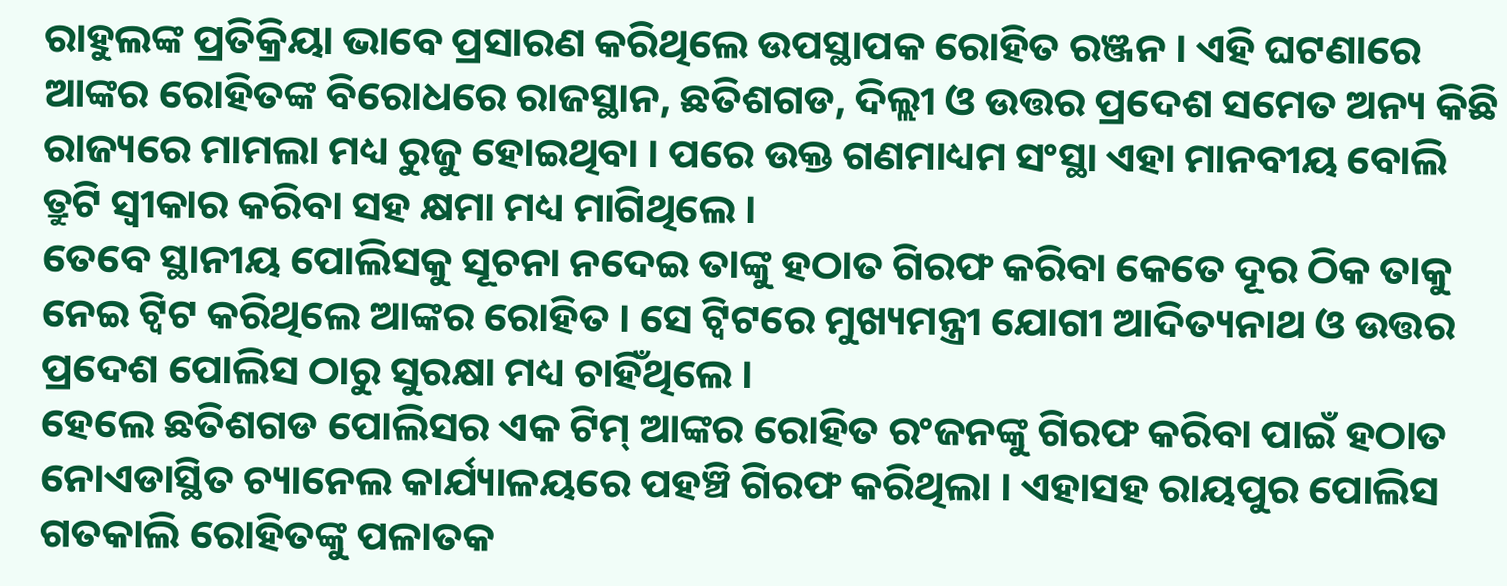ରାହୁଲଙ୍କ ପ୍ରତିକ୍ରିୟା ଭାବେ ପ୍ରସାରଣ କରିଥିଲେ ଉପସ୍ଥାପକ ରୋହିତ ରଞ୍ଜନ । ଏହି ଘଟଣାରେ ଆଙ୍କର ରୋହିତଙ୍କ ବିରୋଧରେ ରାଜସ୍ଥାନ, ଛତିଶଗଡ, ଦିଲ୍ଲୀ ଓ ଉତ୍ତର ପ୍ରଦେଶ ସମେତ ଅନ୍ୟ କିଛି ରାଜ୍ୟରେ ମାମଲା ମଧ୍ୟ ରୁଜୁ ହୋଇଥିବା । ପରେ ଉକ୍ତ ଗଣମାଧ୍ୟମ ସଂସ୍ଥା ଏହା ମାନବୀୟ ବୋଲି ତ୍ରୁଟି ସ୍ବୀକାର କରିବା ସହ କ୍ଷମା ମଧ୍ୟ ମାଗିଥିଲେ ।
ତେବେ ସ୍ଥାନୀୟ ପୋଲିସକୁ ସୂଚନା ନଦେଇ ତାଙ୍କୁ ହଠାତ ଗିରଫ କରିବା କେତେ ଦୂର ଠିକ ତାକୁ ନେଇ ଟ୍ବିଟ କରିଥିଲେ ଆଙ୍କର ରୋହିତ । ସେ ଟ୍ବିଟରେ ମୁଖ୍ୟମନ୍ତ୍ରୀ ଯୋଗୀ ଆଦିତ୍ୟନାଥ ଓ ଉତ୍ତର ପ୍ରଦେଶ ପୋଲିସ ଠାରୁ ସୁରକ୍ଷା ମଧ୍ୟ ଚାହିଁଥିଲେ ।
ହେଲେ ଛତିଶଗଡ ପୋଲିସର ଏକ ଟିମ୍ ଆଙ୍କର ରୋହିତ ରଂଜନଙ୍କୁ ଗିରଫ କରିବା ପାଇଁ ହଠାତ ନୋଏଡାସ୍ଥିତ ଚ୍ୟାନେଲ କାର୍ଯ୍ୟାଳୟରେ ପହଞ୍ଚି ଗିରଫ କରିଥିଲା । ଏହାସହ ରାୟପୁର ପୋଲିସ ଗତକାଲି ରୋହିତଙ୍କୁ ପଳାତକ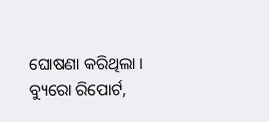ଘୋଷଣା କରିଥିଲା ।
ବ୍ୟୁରୋ ରିପୋର୍ଟ,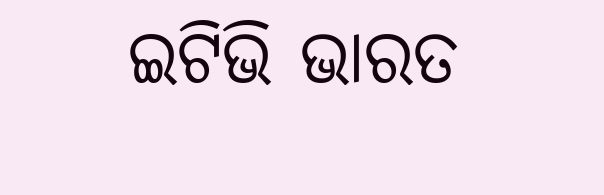ଇଟିଭି ଭାରତ